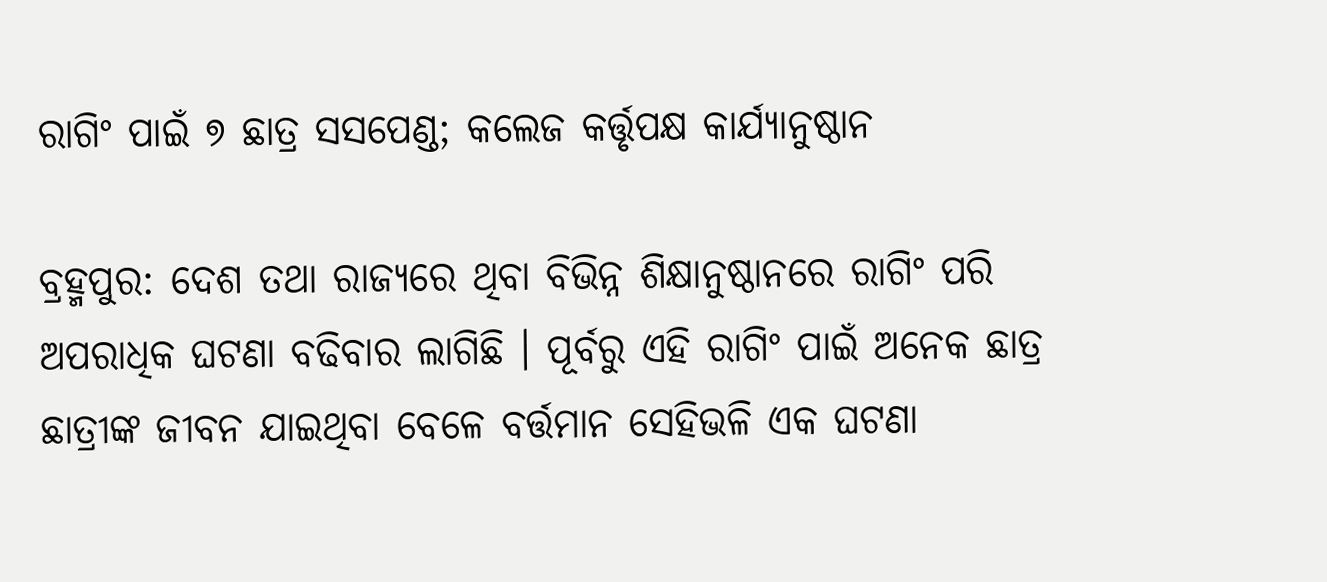ରାଗିଂ ପାଇଁ ୭ ଛାତ୍ର ସସପେଣ୍ଡ; କଲେଜ କର୍ତ୍ତୃପକ୍ଷ କାର୍ଯ୍ୟାନୁଷ୍ଠାନ

ବ୍ରହ୍ମପୁର: ଦେଶ ତଥା ରାଜ୍ୟରେ ଥିବା ବିଭିନ୍ନ ଶିକ୍ଷାନୁଷ୍ଠାନରେ ରାଗିଂ ପରି ଅପରାଧିକ ଘଟଣା ବଢିବାର ଲାଗିଛି । ପୂର୍ବରୁ ଏହି ରାଗିଂ ପାଇଁ ଅନେକ ଛାତ୍ର ଛାତ୍ରୀଙ୍କ ଜୀବନ ଯାଇଥିବା ବେଳେ ବର୍ତ୍ତମାନ ସେହିଭଳି ଏକ ଘଟଣା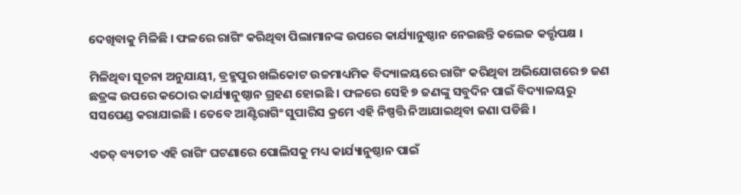ଦେଖିବାକୁ ମିଳିଛି । ଫଳରେ ରାଗିଂ କରିଥିବା ପିଲାମାନଙ୍କ ଉପରେ କାର୍ଯ୍ୟାନୁଷ୍ଠାନ ନେଇଛନ୍ତି କଲେଜ କର୍ତ୍ତୃପକ୍ଷ ।

ମିଳିଥିବା ସୂଚନା ଅନୁଯାୟୀ, ବ୍ରହ୍ମପୁର ଖଲିକୋଟ ଉଚ୍ଚମାଧ୍ୟମିକ ବିଦ୍ୟାଳୟରେ ରାଗିଂ କରିଥିବା ଅଭିଯୋଗରେ ୭ ଜଣ ଛତ୍ରଙ୍କ ଉପରେ କଠୋର କାର୍ଯ୍ୟାନୁଷ୍ଠାନ ଗ୍ରହଣ ହୋଇଛି । ଫଳରେ ସେହି ୭ ଜଣଙ୍କୁ ସବୁଦିନ ପାଇଁ ବିଦ୍ୟାଳୟରୁ ସସପେଣ୍ଡ କରାଯାଇଛି । ତେବେ ଆଣ୍ଟିରାଗିଂ ସୁପାରିସ କ୍ରମେ ଏହି ନିଷ୍ପତ୍ତି ନିଆଯାଇଥିବା ଜଣା ପଡିଛି ।

ଏତତ୍ ବ୍ୟତୀତ ଏହି ରାଗିଂ ଘଟଣାରେ ପୋଲିସକୁ ମଧ୍ୟ କାର୍ଯ୍ୟାନୁଷ୍ଠାନ ପାଇଁ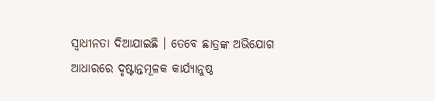ସ୍ୱାଧୀନତା ଦିଆଯାଇଛି । ତେବେ ଛାତ୍ରଙ୍କ ଅଭିଯୋଗ ଆଧାରରେ ଦୃଷ୍ଟାନ୍ତମୂଳକ କାର୍ଯ୍ୟାନୁଷ୍ଠ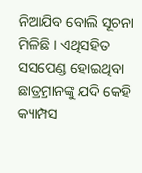ନିଆଯିବ ବୋଲି ସୂଚନା ମିଳିଛି । ଏଥିସହିତ ସସପେଣ୍ଡ ହୋଇଥିବା ଛାତ୍ର୍ରମାନଙ୍କୁ ଯଦି କେହି କ୍ୟାମ୍ପସ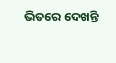ଭିତରେ ଦେଖନ୍ତି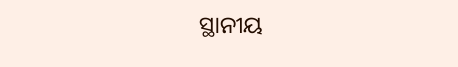ସ୍ଥାନୀୟ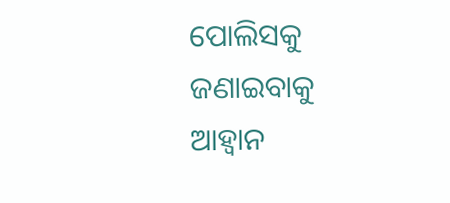ପୋଲିସକୁ ଜଣାଇବାକୁ ଆହ୍ୱାନ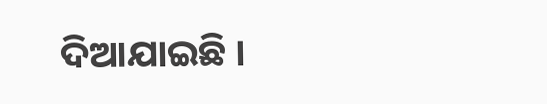ଦିଆଯାଇଛି ।